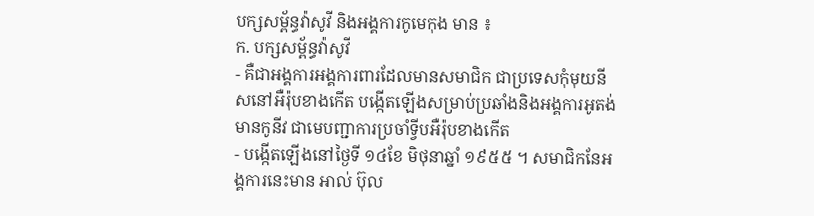បក្សសម្ព័ន្ធវ៉ាសូវី និងអង្គការកូមេកុង មាន ៖
ក. បក្សសម្ព័ន្ធវ៉ាសូវី
- គឺជាអង្គការអង្គការពារដែលមានសមាជិក ជាប្រទេសកុំមុយនីសនៅអឺរ៉ុបខាងកើត បង្កើតឡើងសម្រាប់ប្រឆាំងនិងអង្គការអូតង់ មានកូនីវ ជាមេបញ្ជាការប្រចាំទ្វីបអឺរ៉ុបខាងកើត
- បង្កើតឡើងនៅថ្ងៃទី ១៤ខែ មិថុនាឆ្នាំ ១៩៥៥ ។ សមាជិកនែអង្គការនេះមាន អាល់ ប៊ុល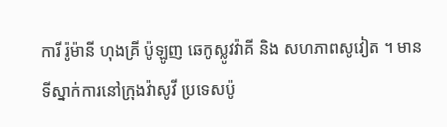ការី រ៉ូម៉ានី ហុងគ្រី ប៉ូឡូញ ឆេកូស្លូវវ៉ាគី និង សហភាពសូវៀត ។ មានទីស្នាក់ការនៅក្រុងវ៉ាសូវី ប្រទេសប៉ូ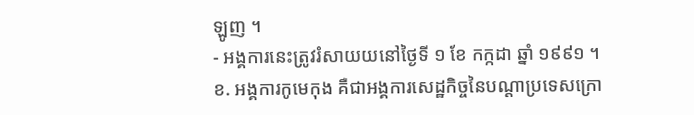ឡូញ ។
- អង្គការនេះត្រូវរំសាយយនៅថ្ងៃទី ១ ខែ កក្កដា ឆ្នាំ ១៩៩១ ។
ខ. អង្គការកូមេកុង គឺជាអង្គការសេដ្ឋកិច្ចនៃបណ្ដាប្រទេសក្រោ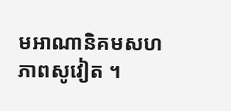មអាណានិគមសហភាពសូវៀត ។